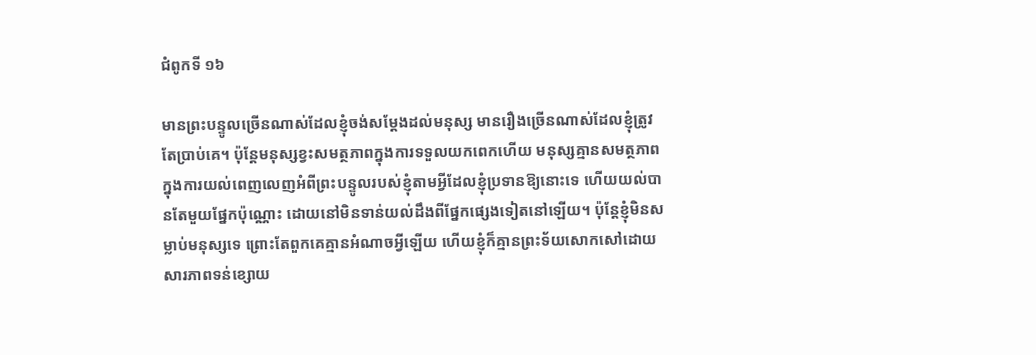ជំពូកទី ១៦

មានព្រះបន្ទូលច្រើនណាស់ដែលខ្ញុំចង់សម្ដែងដល់មនុស្ស មានរឿងច្រើនណាស់ដែលខ្ញុំត្រូវតែប្រាប់គេ។ ប៉ុន្តែមនុស្សខ្វះសមត្ថភាពក្នុងការទទួលយកពេកហើយ មនុស្សគ្មានសមត្ថភាពក្នុងការយល់ពេញលេញអំពីព្រះបន្ទូលរបស់ខ្ញុំតាមអ្វីដែលខ្ញុំប្រទានឱ្យនោះទេ ហើយយល់បានតែមួយផ្នែកប៉ុណ្ណោះ ដោយនៅមិនទាន់យល់ដឹងពីផ្នែកផ្សេងទៀតនៅឡើយ។ ប៉ុន្តែខ្ញុំមិនសម្លាប់មនុស្សទេ ព្រោះតែពួកគេគ្មានអំណាចអ្វីឡើយ ហើយខ្ញុំក៏គ្មានព្រះទ័យសោកសៅដោយសារភាពទន់ខ្សោយ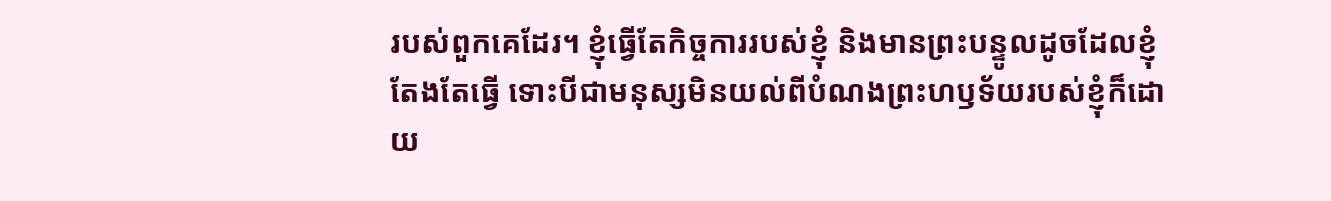របស់ពួកគេដែរ។ ខ្ញុំធ្វើតែកិច្ចការរបស់ខ្ញុំ និងមានព្រះបន្ទូលដូចដែលខ្ញុំតែងតែធ្វើ ទោះបីជាមនុស្សមិនយល់ពីបំណងព្រះហឫទ័យរបស់ខ្ញុំក៏ដោយ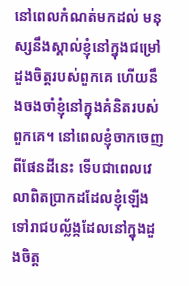នៅពេលកំណត់មកដល់ មនុស្សនឹងស្គាល់ខ្ញុំនៅក្នុងជម្រៅដួងចិត្តរបស់ពួកគេ ហើយនឹងចងចាំខ្ញុំនៅក្នុងគំនិតរបស់ពួកគេ។ នៅពេលខ្ញុំចាកចេញពីផែនដីនេះ ទើបជាពេលវេលាពិតប្រាកដដែលខ្ញុំឡើងទៅរាជបល្ល័ង្កដែលនៅក្នុងដួងចិត្ត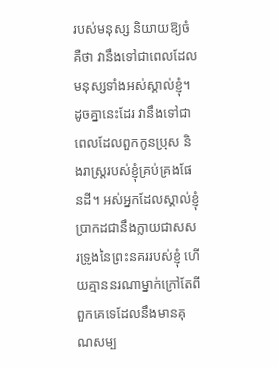របស់មនុស្ស និយាយឱ្យចំគឺថា វានឹងទៅជាពេលដែលមនុស្សទាំងអស់ស្គាល់ខ្ញុំ។ ដូចគ្នានេះដែរ វានឹងទៅជាពេលដែលពួកកូនប្រុស និងរាស្ត្ររបស់ខ្ញុំគ្រប់គ្រងផែនដី។ អស់អ្នកដែលស្គាល់ខ្ញុំ ប្រាកដជានឹងក្លាយជាសសរទ្រូងនៃព្រះនគររបស់ខ្ញុំ ហើយគ្មាននរណាម្នាក់ក្រៅតែពីពួកគេទេដែលនឹងមានគុណសម្ប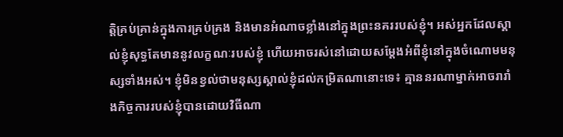ត្តិគ្រប់គ្រាន់ក្នុងការគ្រប់គ្រង និងមានអំណាចខ្លាំងនៅក្នុងព្រះនគររបស់ខ្ញុំ។ អស់អ្នកដែលស្គាល់ខ្ញុំសុទ្ធតែមាននូវលក្ខណៈរបស់ខ្ញុំ ហើយអាចរស់នៅដោយសម្ដែងអំពីខ្ញុំនៅក្នុងចំណោមមនុស្សទាំងអស់។ ខ្ញុំមិនខ្វល់ថាមនុស្សស្គាល់ខ្ញុំដល់កម្រិតណានោះទេ៖ គ្មាននរណាម្នាក់អាចរារាំងកិច្ចការរបស់ខ្ញុំបានដោយវិធីណា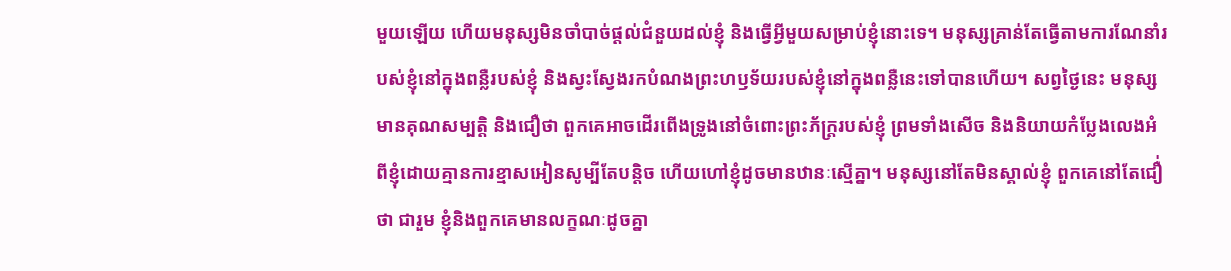មួយឡើយ ហើយមនុស្សមិនចាំបាច់ផ្ដល់ជំនួយដល់ខ្ញុំ និងធ្វើអ្វីមួយសម្រាប់ខ្ញុំនោះទេ។ មនុស្សគ្រាន់តែធ្វើតាមការណែនាំរបស់ខ្ញុំនៅក្នុងពន្លឺរបស់ខ្ញុំ និងស្វះស្វែងរកបំណងព្រះហឫទ័យរបស់ខ្ញុំនៅក្នុងពន្លឺនេះទៅបានហើយ។ សព្វថ្ងៃនេះ មនុស្សមានគុណសម្បត្តិ និងជឿថា ពួកគេអាចដើរពើងទ្រូងនៅចំពោះព្រះភ័ក្ត្ររបស់ខ្ញុំ ព្រមទាំងសើច និងនិយាយកំប្លែងលេងអំពីខ្ញុំដោយគ្មានការខ្មាសអៀនសូម្បីតែបន្តិច ហើយហៅខ្ញុំដូចមានឋានៈស្មើគ្នា។ មនុស្សនៅតែមិនស្គាល់ខ្ញុំ ពួកគេនៅតែជឿ់ថា ជារួម ខ្ញុំនិងពួកគេមានលក្ខណៈដូចគ្នា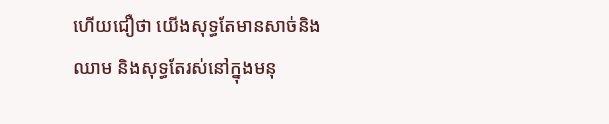ហើយជឿថា យើងសុទ្ធតែមានសាច់និងឈាម និងសុទ្ធតែរស់នៅក្នុងមនុ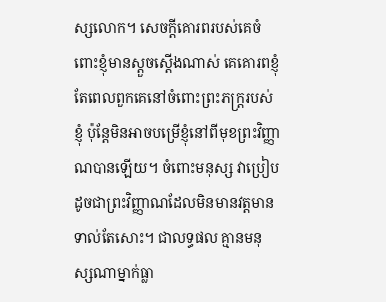ស្សលោក។ សេចក្ដីគោរពរបស់គេចំពោះខ្ញុំមានស្ដួចស្ដើងណាស់ គេគោរពខ្ញុំតែពេលពួកគេនៅចំពោះព្រះភក្ត្ររបស់ខ្ញុំ ប៉ុន្តែមិនអាចបម្រើខ្ញុំនៅពីមុខព្រះវិញ្ញាណបានឡើយ។ ចំពោះមនុស្ស វាប្រៀបដូចជាព្រះវិញ្ញាណដែលមិនមានវត្ដមានទាល់តែសោះ។ ជាលទ្ធផល គ្មានមនុស្សណាម្នាក់ធ្លា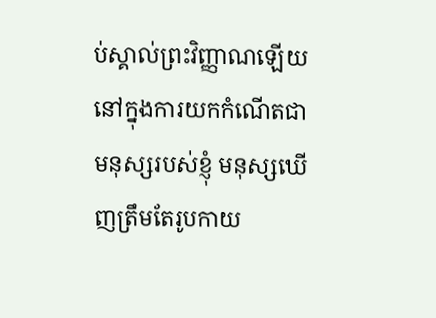ប់ស្គាល់ព្រះវិញ្ញាណឡើយ នៅក្នុងការយកកំណើតជាមនុស្សរបស់ខ្ញុំ មនុស្សឃើញត្រឹមតែរូបកាយ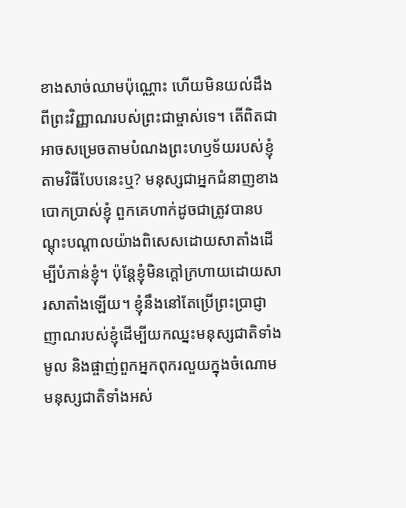ខាងសាច់ឈាមប៉ុណ្ណោះ ហើយមិនយល់ដឹងពីព្រះវិញ្ញាណរបស់ព្រះជាម្ចាស់ទេ។ តើពិតជាអាចសម្រេចតាមបំណងព្រះហឫទ័យរបស់ខ្ញុំតាមវិធីបែបនេះឬ? មនុស្សជាអ្នកជំនាញខាងបោកប្រាស់ខ្ញុំ ពួកគេហាក់ដូចជាត្រូវបានបណ្ដុះបណ្ដាលយ៉ាងពិសេសដោយសាតាំងដើម្បីបំភាន់ខ្ញុំ។ ប៉ុន្តែខ្ញុំមិនក្ដៅក្រហាយដោយសារសាតាំងឡើយ។ ខ្ញុំនឹងនៅតែប្រើព្រះប្រាជ្ញាញាណរបស់ខ្ញុំដើម្បីយកឈ្នះមនុស្សជាតិទាំងមូល និងផ្ចាញ់ពួកអ្នកពុករលួយក្នុងចំណោមមនុស្សជាតិទាំងអស់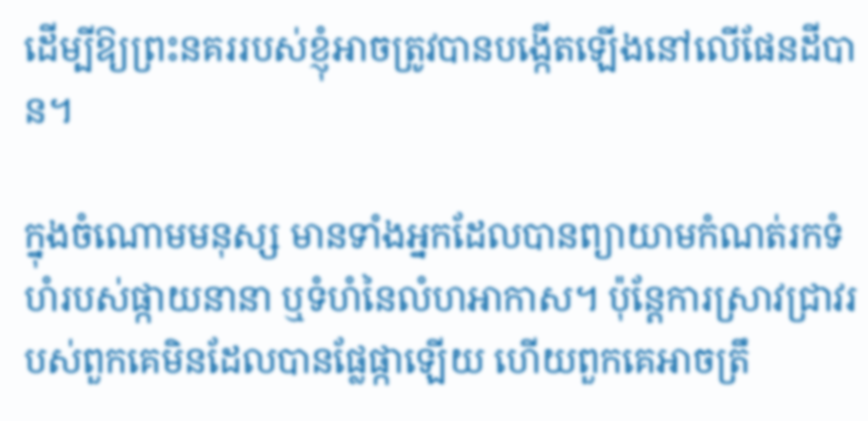ដើម្បីឱ្យព្រះនគររបស់ខ្ញុំអាចត្រូវបានបង្កើតឡើងនៅលើផែនដីបាន។

ក្នុងចំណោមមនុស្ស មានទាំងអ្នកដែលបានព្យាយាមកំណត់រកទំហំរបស់ផ្កាយនានា ឬទំហំនៃលំហអាកាស។ ប៉ុន្តែការស្រាវជ្រាវរបស់ពួកគេមិនដែលបានផ្លែផ្កាឡើយ ហើយពួកគេអាចត្រឹ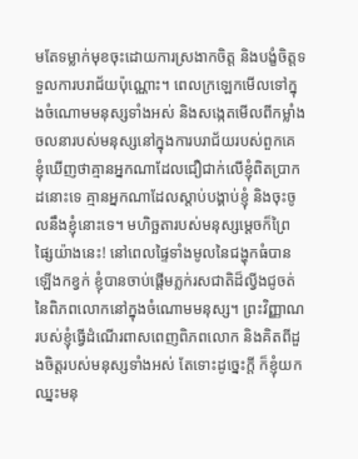មតែទម្លាក់មុខចុះដោយការស្រងាកចិត្ត និងបង្ខំចិត្តទទួលការបរាជ័យប៉ុណ្ណោះ។ ពេលក្រឡេកមើលទៅក្នុងចំណោមមនុស្សទាំងអស់ និងសង្កេតមើលពីកម្លាំងចលនារបស់មនុស្សនៅក្នុងការបរាជ័យរបស់ពួកគេ ខ្ញុំឃើញថាគ្មានអ្នកណាដែលជឿជាក់លើខ្ញុំពិតប្រាកដនោះទេ គ្មានអ្នកណាដែលស្ដាប់បង្គាប់ខ្ញុំ និងចុះចូលនឹងខ្ញុំនោះទេ។ មហិច្ឆតារបស់មនុស្សម្ដេចក៏ព្រៃផ្សៃយ៉ាងនេះ! នៅពេលផ្ទៃទាំងមូលនៃជង្ហុកធំបានឡើងកខ្វក់ ខ្ញុំបានចាប់ផ្ដើមភ្លក់រសជាតិដ៏ល្វីងជូចត់នៃពិភពលោកនៅក្នុងចំណោមមនុស្ស។ ព្រះវិញ្ញាណរបស់ខ្ញុំធ្វើដំណើរពាសពេញពិភពលោក និងគិតពីដួងចិត្តរបស់មនុស្សទាំងអស់ តែទោះដូច្នេះក្ដី ក៏ខ្ញុំយកឈ្នះមនុ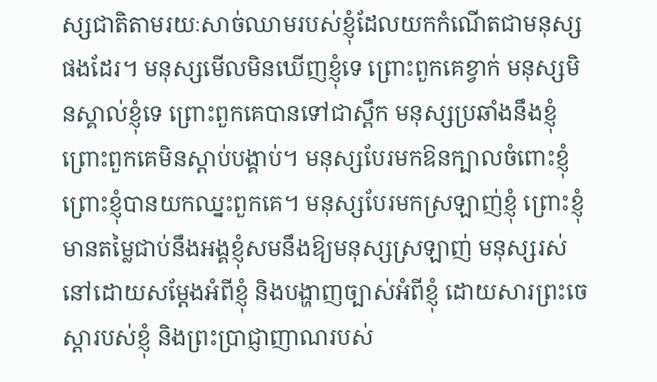ស្សជាតិតាមរយៈសាច់ឈាមរបស់ខ្ញុំដែលយកកំណើតជាមនុស្សផងដែរ។ មនុស្សមើលមិនឃើញខ្ញុំទេ ព្រោះពួកគេខ្វាក់ មនុស្សមិនស្គាល់ខ្ញុំទេ ព្រោះពួកគេបានទៅជាស្ពឹក មនុស្សប្រឆាំងនឹងខ្ញុំ ព្រោះពួកគេមិនស្ដាប់បង្គាប់។ មនុស្សបែរមកឱនក្បាលចំពោះខ្ញុំ ព្រោះខ្ញុំបានយកឈ្នះពួកគេ។ មនុស្សបែរមកស្រឡាញ់ខ្ញុំ ព្រោះខ្ញុំមានតម្លៃជាប់នឹងអង្គខ្ញុំសមនឹងឱ្យមនុស្សស្រឡាញ់ មនុស្សរស់នៅដោយសម្ដែងអំពីខ្ញុំ និងបង្ហាញច្បាស់អំពីខ្ញុំ ដោយសារព្រះចេស្ដារបស់ខ្ញុំ និងព្រះប្រាជ្ញាញាណរបស់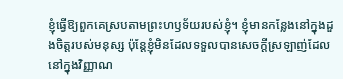ខ្ញុំធ្វើឱ្យពួកគេស្របតាមព្រះហឫទ័យរបស់ខ្ញុំ។ ខ្ញុំមានកន្លែងនៅក្នុងដួងចិត្តរបស់មនុស្ស ប៉ុន្តែខ្ញុំមិនដែលទទួលបានសេចក្ដីស្រឡាញ់ដែលនៅក្នុងវិញ្ញាណ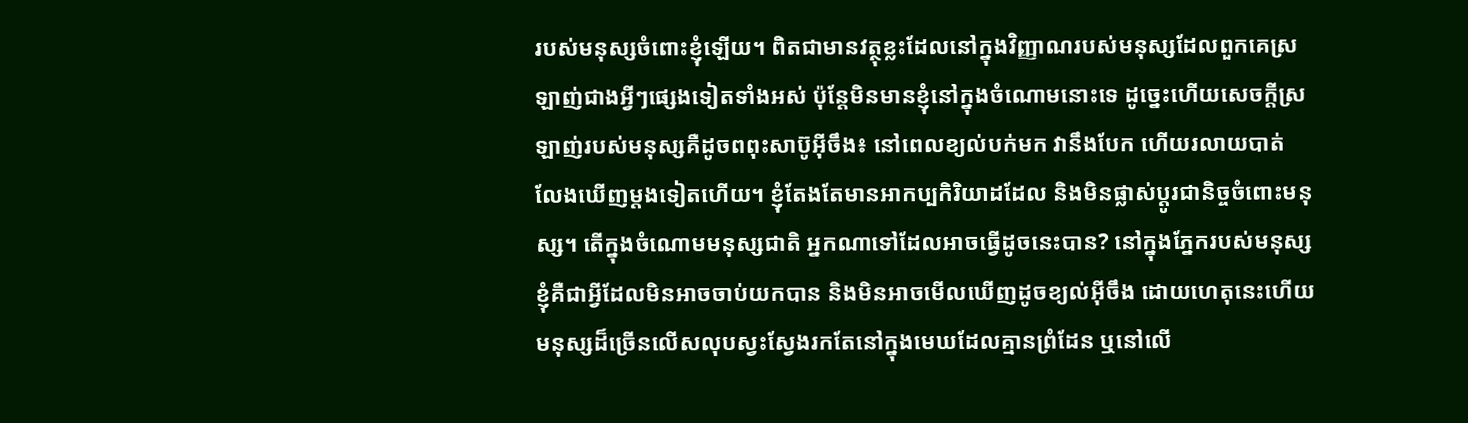របស់មនុស្សចំពោះខ្ញុំឡើយ។ ពិតជាមានវត្ថុខ្លះដែលនៅក្នុងវិញ្ញាណរបស់មនុស្សដែលពួកគេស្រឡាញ់ជាងអ្វីៗផ្សេងទៀតទាំងអស់ ប៉ុន្តែមិនមានខ្ញុំនៅក្នុងចំណោមនោះទេ ដូច្នេះហើយសេចក្ដីស្រឡាញ់របស់មនុស្សគឺដូចពពុះសាប៊ូអ៊ីចឹង៖ នៅពេលខ្យល់បក់មក វានឹងបែក ហើយរលាយបាត់ លែងឃើញម្ដងទៀតហើយ។ ខ្ញុំតែងតែមានអាកប្បកិរិយាដដែល និងមិនផ្លាស់ប្ដូរជានិច្ចចំពោះមនុស្ស។ តើក្នុងចំណោមមនុស្សជាតិ អ្នកណាទៅដែលអាចធ្វើដូចនេះបាន? នៅក្នុងភ្នែករបស់មនុស្ស ខ្ញុំគឺជាអ្វីដែលមិនអាចចាប់យកបាន និងមិនអាចមើលឃើញដូចខ្យល់អ៊ីចឹង ដោយហេតុនេះហើយ មនុស្សដ៏ច្រើនលើសលុបស្វះស្វែងរកតែនៅក្នុងមេឃដែលគ្មានព្រំដែន ឬនៅលើ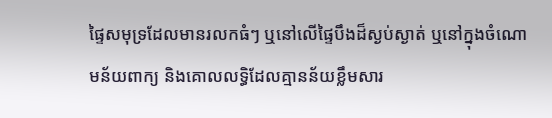ផ្ទៃសមុទ្រដែលមានរលកធំៗ ឬនៅលើផ្ទៃបឹងដ៏ស្ងប់ស្ងាត់ ឬនៅក្នុងចំណោមន័យពាក្យ និងគោលលទ្ធិដែលគ្មានន័យខ្លឹមសារ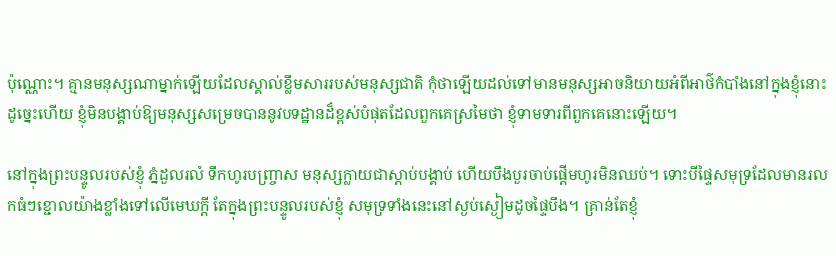ប៉ុណ្ណោះ។ គ្មានមនុស្សណាម្នាក់ឡើយដែលស្គាល់ខ្លឹមសាររបស់មនុស្សជាតិ កុំថាឡើយដល់ទៅមានមនុស្សអាចនិយាយអំពីអាថ៌កំបាំងនៅក្នុងខ្ញុំនោះ ដូច្នេះហើយ ខ្ញុំមិនបង្គាប់ឱ្យមនុស្សសម្រេចបាននូវបទដ្ឋានដ៏ខ្ពស់បំផុតដែលពួកគេស្រមៃថា ខ្ញុំទាមទារពីពួកគេនោះឡើយ។

នៅក្នុងព្រះបន្ទូលរបស់ខ្ញុំ ភ្នំដួលរលំ ទឹកហូរបញ្ច្រាស មនុស្សក្លាយជាស្ដាប់បង្គាប់ ហើយបឹងបួរចាប់ផ្ដើមហូរមិនឈប់។ ទោះបីផ្ទៃសមុទ្រដែលមានរលកធំៗខ្ជោលយ៉ាងខ្លាំងទៅលើមេឃក្តី តែក្នុងព្រះបន្ទូលរបស់ខ្ញុំ សមុទ្រទាំងនេះនៅស្ងប់ស្ងៀមដូចផ្ទៃបឹង។ គ្រាន់តែខ្ញុំ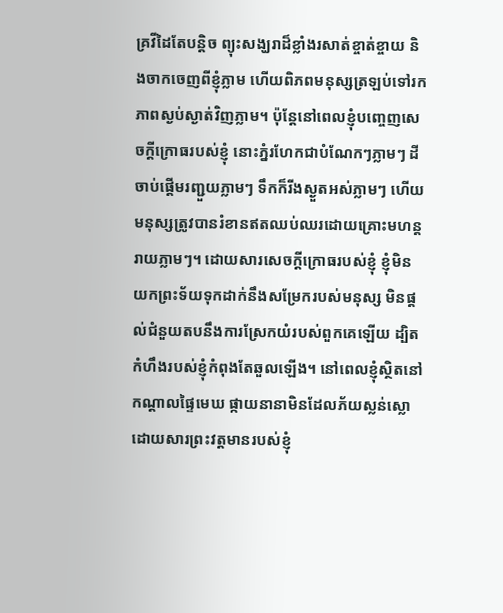គ្រវីដៃតែបន្តិច ព្យុះសង្ឃរាដ៏ខ្លាំងរសាត់ខ្ចាត់ខ្ចាយ និងចាកចេញពីខ្ញុំភ្លាម ហើយពិភពមនុស្សត្រឡប់ទៅរកភាពស្ងប់ស្ងាត់វិញភ្លាម។ ប៉ុន្តែនៅពេលខ្ញុំបញ្ចេញសេចក្ដីក្រោធរបស់ខ្ញុំ នោះភ្នំរហែកជាបំណែកៗភ្លាមៗ ដីចាប់ផ្ដើមរញ្ជួយភ្លាមៗ ទឹកក៏រីងស្ងួតអស់ភ្លាមៗ ហើយមនុស្សត្រូវបានរំខានឥតឈប់ឈរដោយគ្រោះមហន្តរាយភ្លាមៗ។ ដោយសារសេចក្ដីក្រោធរបស់ខ្ញុំ ខ្ញុំមិនយកព្រះទ័យទុកដាក់នឹងសម្រែករបស់មនុស្ស មិនផ្ដល់ជំនួយតបនឹងការស្រែកយំរបស់ពួកគេឡើយ ដ្បិតកំហឹងរបស់ខ្ញុំកំពុងតែឆួលឡើង។ នៅពេលខ្ញុំស្ថិតនៅកណ្ដាលផ្ទៃមេឃ ផ្កាយនានាមិនដែលភ័យស្លន់ស្លោដោយសារព្រះវត្តមានរបស់ខ្ញុំ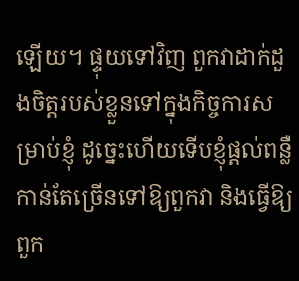ឡើយ។ ផ្ទុយទៅវិញ ពួកវាដាក់ដួងចិត្តរបស់ខ្លួនទៅក្នុងកិច្ចការសម្រាប់ខ្ញុំ ដូច្នេះហើយទើបខ្ញុំផ្ដល់ពន្លឺកាន់តែច្រើនទៅឱ្យពួកវា និងធ្វើឱ្យពួក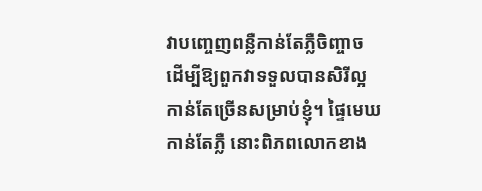វាបញ្ចេញពន្លឺកាន់តែភ្លឺចិញ្ចាច ដើម្បីឱ្យពួកវាទទួលបានសិរីល្អកាន់តែច្រើនសម្រាប់ខ្ញុំ។ ផ្ទៃមេឃកាន់តែភ្លឺ នោះពិភពលោកខាង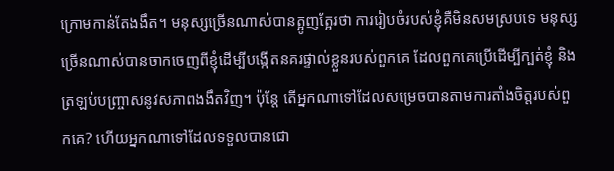ក្រោមកាន់តែងងឹត។ មនុស្សច្រើនណាស់បានត្អូញត្អែរថា ការរៀបចំរបស់ខ្ញុំគឺមិនសមស្របទេ មនុស្សច្រើនណាស់បានចាកចេញពីខ្ញុំដើម្បីបង្កើតនគរផ្ទាល់ខ្លួនរបស់ពួកគេ ដែលពួកគេប្រើដើម្បីក្បត់ខ្ញុំ និងត្រឡប់បញ្ច្រាសនូវសភាពងងឹតវិញ។ ប៉ុន្តែ តើអ្នកណាទៅដែលសម្រេចបានតាមការតាំងចិត្តរបស់ពួកគេ? ហើយអ្នកណាទៅដែលទទួលបានជោ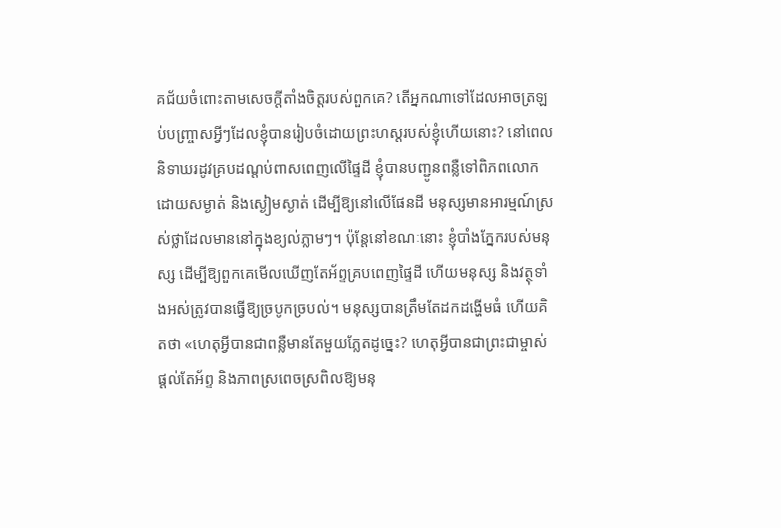គជ័យចំពោះតាមសេចក្ដីតាំងចិត្តរបស់ពួកគេ? តើអ្នកណាទៅដែលអាចត្រឡប់បញ្ច្រាសអ្វីៗដែលខ្ញុំបានរៀបចំដោយព្រះហស្តរបស់ខ្ញុំហើយនោះ? នៅពេលនិទាឃរដូវគ្របដណ្ដប់ពាសពេញលើផ្ទៃដី ខ្ញុំបានបញ្ជូនពន្លឺទៅពិភពលោកដោយសម្ងាត់ និងស្ងៀមស្ងាត់ ដើម្បីឱ្យនៅលើផែនដី មនុស្សមានអារម្មណ៍ស្រស់ថ្លាដែលមាននៅក្នុងខ្យល់ភ្លាមៗ។ ប៉ុន្តែនៅខណៈនោះ ខ្ញុំបាំងភ្នែករបស់មនុស្ស ដើម្បីឱ្យពួកគេមើលឃើញតែអ័ព្ទគ្របពេញផ្ទៃដី ហើយមនុស្ស និងវត្ថុទាំងអស់ត្រូវបានធ្វើឱ្យច្របូកច្របល់។ មនុស្សបានត្រឹមតែដកដង្ហើមធំ ហើយគិតថា «ហេតុអ្វីបានជាពន្លឺមានតែមួយភ្លែតដូច្នេះ? ហេតុអ្វីបានជាព្រះជាម្ចាស់ផ្ដល់តែអ័ព្ទ និងភាពស្រពេចស្រពិលឱ្យមនុ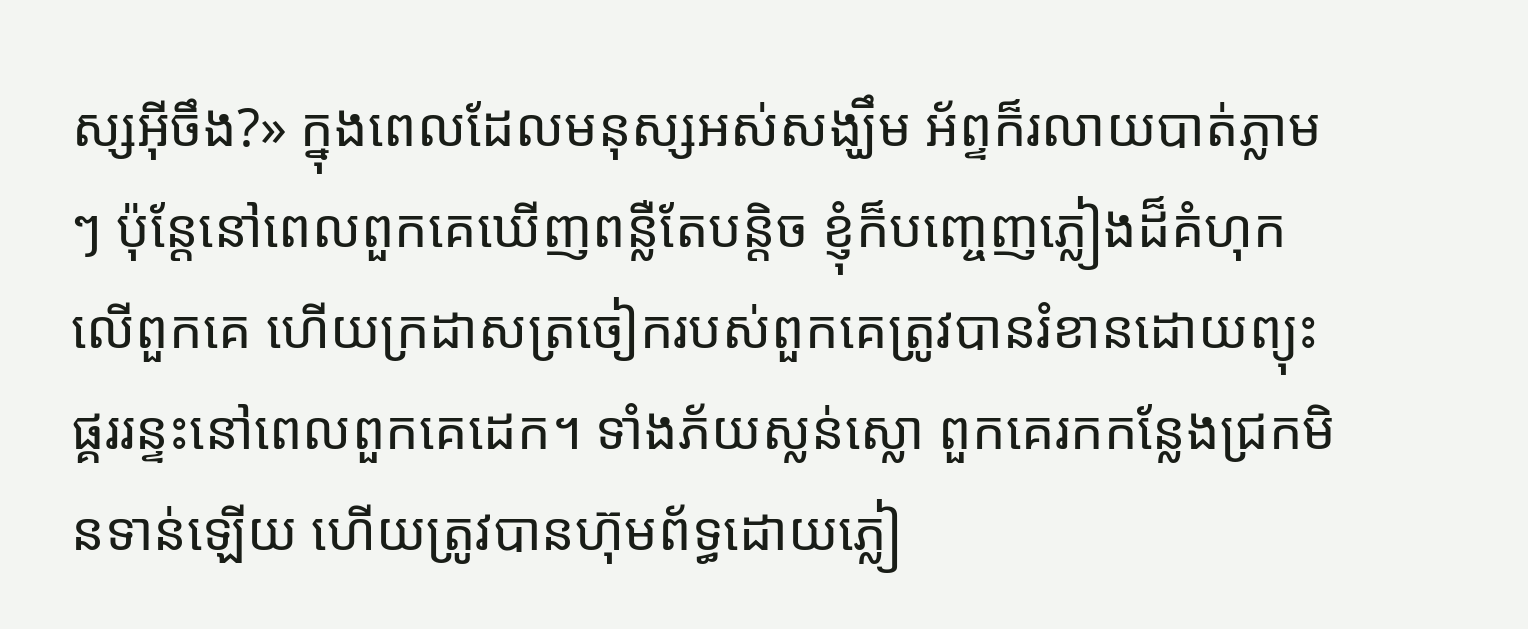ស្សអ៊ីចឹង?» ក្នុងពេលដែលមនុស្សអស់សង្ឃឹម អ័ព្ទក៏រលាយបាត់ភ្លាមៗ ប៉ុន្តែនៅពេលពួកគេឃើញពន្លឺតែបន្តិច ខ្ញុំក៏បញ្ចេញភ្លៀងដ៏គំហុកលើពួកគេ ហើយក្រដាសត្រចៀករបស់ពួកគេត្រូវបានរំខានដោយព្យុះផ្គររន្ទះនៅពេលពួកគេដេក។ ទាំងភ័យស្លន់ស្លោ ពួកគេរកកន្លែងជ្រកមិនទាន់ឡើយ ហើយត្រូវបានហ៊ុមព័ទ្ធដោយភ្លៀ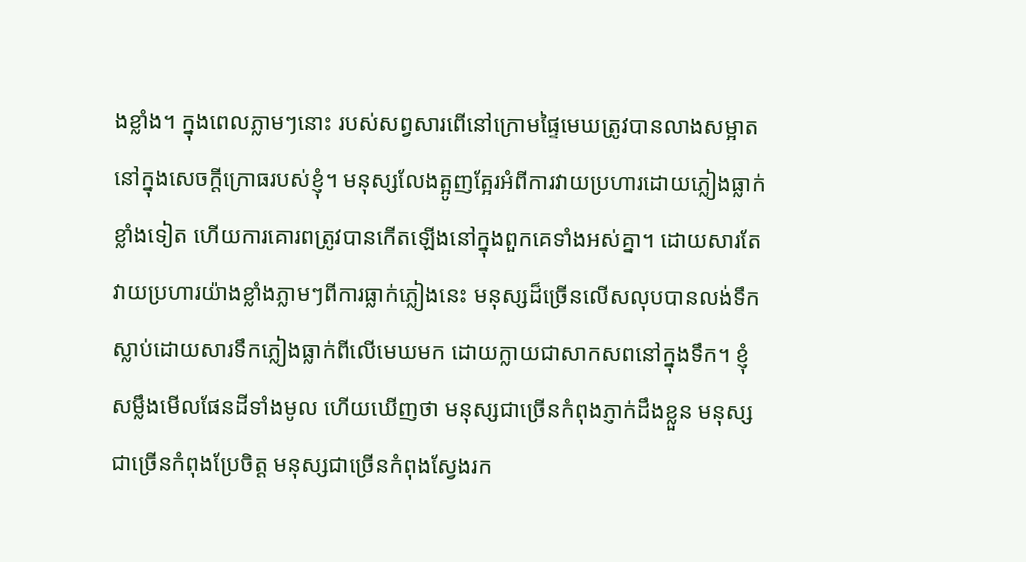ងខ្លាំង។ ក្នុងពេលភ្លាមៗនោះ របស់សព្វសារពើនៅក្រោមផ្ទៃមេឃត្រូវបានលាងសម្អាតនៅក្នុងសេចក្ដីក្រោធរបស់ខ្ញុំ។ មនុស្សលែងត្អូញត្អែរអំពីការវាយប្រហារដោយភ្លៀងធ្លាក់ខ្លាំងទៀត ហើយការគោរពត្រូវបានកើតឡើងនៅក្នុងពួកគេទាំងអស់គ្នា។ ដោយសារតែវាយប្រហារយ៉ាងខ្លាំងភ្លាមៗពីការធ្លាក់ភ្លៀងនេះ មនុស្សដ៏ច្រើនលើសលុបបានលង់ទឹកស្លាប់ដោយសារទឹកភ្លៀងធ្លាក់ពីលើមេឃមក ដោយក្លាយជាសាកសពនៅក្នុងទឹក។ ខ្ញុំសម្លឹងមើលផែនដីទាំងមូល ហើយឃើញថា មនុស្សជាច្រើនកំពុងភ្ញាក់ដឹងខ្លួន មនុស្សជាច្រើនកំពុងប្រែចិត្ត មនុស្សជាច្រើនកំពុងស្វែងរក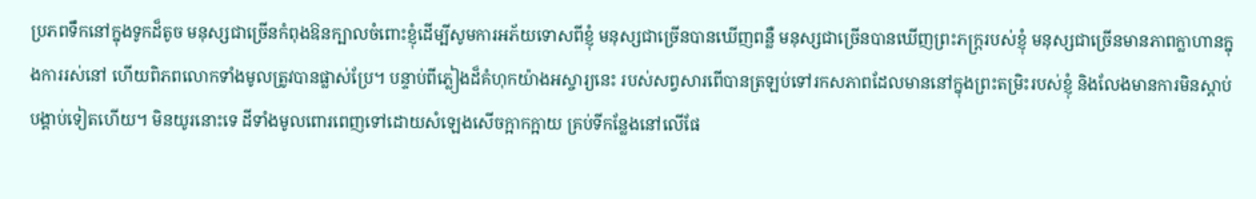ប្រភពទឹកនៅក្នុងទូកដ៏តូច មនុស្សជាច្រើនកំពុងឱនក្បាលចំពោះខ្ញុំដើម្បីសូមការអភ័យទោសពីខ្ញុំ មនុស្សជាច្រើនបានឃើញពន្លឺ មនុស្សជាច្រើនបានឃើញព្រះភក្ត្ររបស់ខ្ញុំ មនុស្សជាច្រើនមានភាពក្លាហានក្នុងការរស់នៅ ហើយពិភពលោកទាំងមូលត្រូវបានផ្លាស់ប្រែ។ បន្ទាប់ពីភ្លៀងដ៏គំហុកយ៉ាងអស្ចារ្យនេះ របស់សព្វសារពើបានត្រឡប់ទៅរកសភាពដែលមាននៅក្នុងព្រះតម្រិះរបស់ខ្ញុំ និងលែងមានការមិនស្ដាប់បង្គាប់ទៀតហើយ។ មិនយូរនោះទេ ដីទាំងមូលពោរពេញទៅដោយសំឡេងសើចក្អាកក្អាយ គ្រប់ទីកន្លែងនៅលើផែ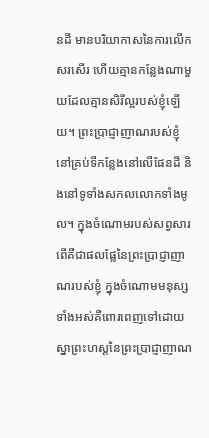នដី មានបរិយាកាសនៃការលើកសរសើរ ហើយគ្មានកន្លែងណាមួយដែលគ្មានសិរីល្អរបស់ខ្ញុំឡើយ។ ព្រះប្រាជ្ញាញាណរបស់ខ្ញុំនៅគ្រប់ទីកន្លែងនៅលើផែនដី និងនៅទូទាំងសកលលោកទាំងមូល។ ក្នុងចំណោមរបស់សព្វសារពើគឺជាផលផ្លែនៃព្រះប្រាជ្ញាញាណរបស់ខ្ញុំ ក្នុងចំណោមមនុស្សទាំងអស់គឺពោរពេញទៅដោយស្នាព្រះហស្ដនៃព្រះប្រាជ្ញាញាណ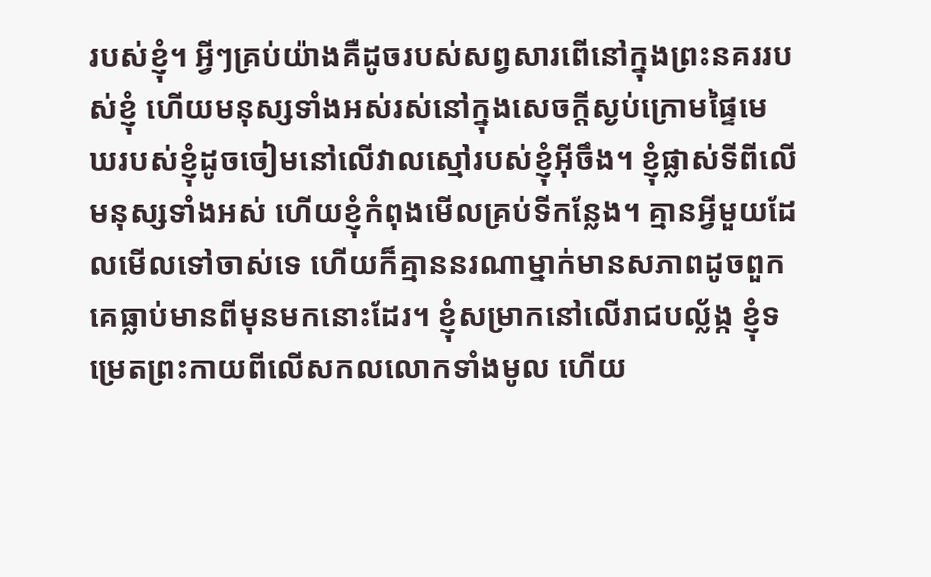របស់ខ្ញុំ។ អ្វីៗគ្រប់យ៉ាងគឺដូចរបស់សព្វសារពើនៅក្នុងព្រះនគររបស់ខ្ញុំ ហើយមនុស្សទាំងអស់រស់នៅក្នុងសេចក្ដីស្ងប់ក្រោមផ្ទៃមេឃរបស់ខ្ញុំដូចចៀមនៅលើវាលស្មៅរបស់ខ្ញុំអ៊ីចឹង។ ខ្ញុំផ្លាស់ទីពីលើមនុស្សទាំងអស់ ហើយខ្ញុំកំពុងមើលគ្រប់ទីកន្លែង។ គ្មានអ្វីមួយដែលមើលទៅចាស់ទេ ហើយក៏គ្មាននរណាម្នាក់មានសភាពដូចពួកគេធ្លាប់មានពីមុនមកនោះដែរ។ ខ្ញុំសម្រាកនៅលើរាជបល្ល័ង្ក ខ្ញុំទម្រេតព្រះកាយពីលើសកលលោកទាំងមូល ហើយ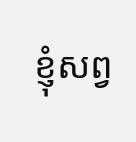ខ្ញុំសព្វ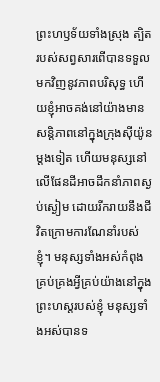ព្រះហឫទ័យទាំងស្រុង ត្បិតរបស់សព្វសារពើបានទទួលមកវិញនូវភាពបរិសុទ្ធ ហើយខ្ញុំអាចគង់នៅយ៉ាងមានសន្តិភាពនៅក្នុងក្រុងស៊ីយ៉ូនម្ដងទៀត ហើយមនុស្សនៅលើផែនដីអាចដឹកនាំភាពស្ងប់ស្ងៀម ដោយរីករាយនឹងជីវិតក្រោមការណែនាំរបស់ខ្ញុំ។ មនុស្សទាំងអស់កំពុងគ្រប់គ្រងអ្វីគ្រប់យ៉ាងនៅក្នុងព្រះហស្តរបស់ខ្ញុំ មនុស្សទាំងអស់បានទ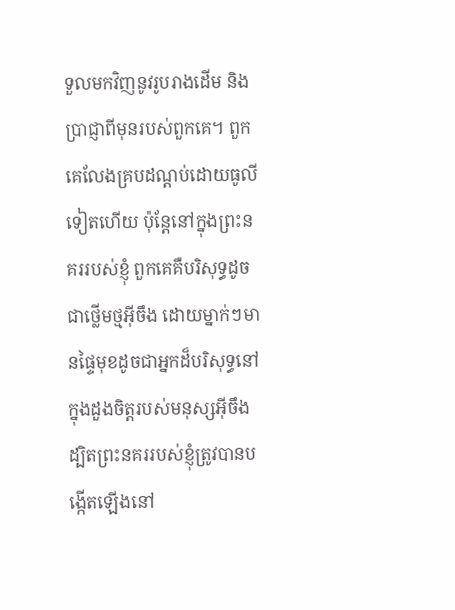ទួលមកវិញនូវរូបរាងដើម និងប្រាជ្ញាពីមុនរបស់ពួកគេ។ ពួកគេលែងគ្របដណ្ដប់ដោយធូលីទៀតហើយ ប៉ុន្តែនៅក្នុងព្រះនគររបស់ខ្ញុំ ពួកគេគឺបរិសុទ្ធដូចជាថ្លើមថ្មអ៊ីចឹង ដោយម្នាក់ៗមានផ្ទៃមុខដូចជាអ្នកដ៏បរិសុទ្ធនៅក្នុងដួងចិត្តរបស់មនុស្សអ៊ីចឹង ដ្បិតព្រះនគររបស់ខ្ញុំត្រូវបានបង្កើតឡើងនៅ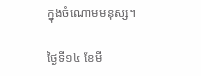ក្នុងចំណោមមនុស្ស។

ថ្ងៃទី១៤ ខែមី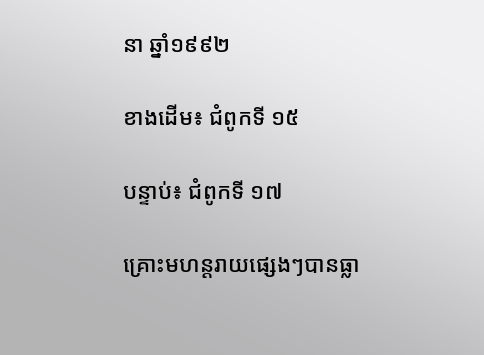នា ឆ្នាំ១៩៩២

ខាងដើម៖ ជំពូកទី ១៥

បន្ទាប់៖ ជំពូកទី ១៧

គ្រោះមហន្តរាយផ្សេងៗបានធ្លា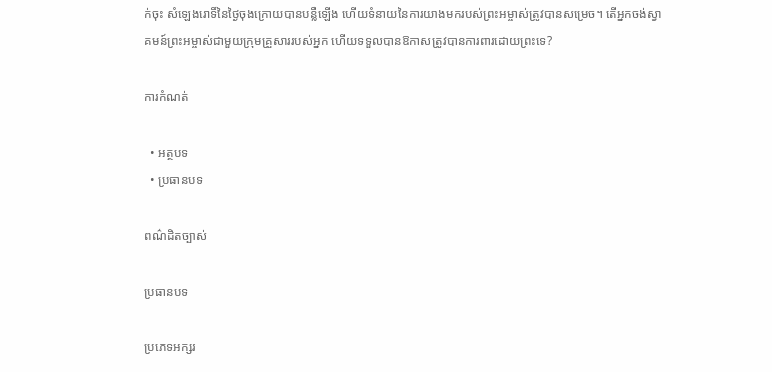ក់ចុះ សំឡេងរោទិ៍នៃថ្ងៃចុងក្រោយបានបន្លឺឡើង ហើយទំនាយនៃការយាងមករបស់ព្រះអម្ចាស់ត្រូវបានសម្រេច។ តើអ្នកចង់ស្វាគមន៍ព្រះអម្ចាស់ជាមួយក្រុមគ្រួសាររបស់អ្នក ហើយទទួលបានឱកាសត្រូវបានការពារដោយព្រះទេ?

ការកំណត់

  • អត្ថបទ
  • ប្រធានបទ

ពណ៌ដិតច្បាស់

ប្រធានបទ

ប្រភេទអក្សរ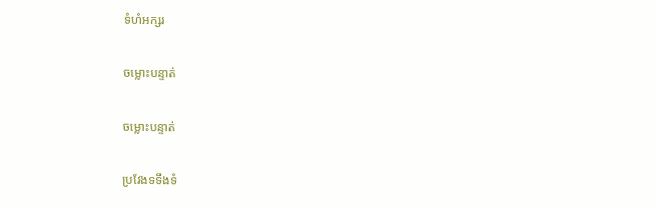ទំហំអក្សរ

ចម្លោះបន្ទាត់

ចម្លោះបន្ទាត់

ប្រវែងទទឹងទំ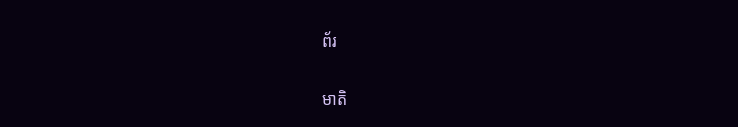ព័រ

មាតិ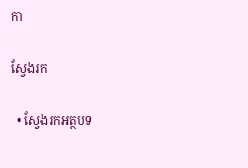កា

ស្វែងរក

  • ស្វែងរកអត្ថបទ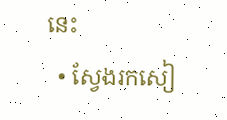នេះ
  • ស្វែងរកសៀ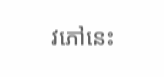វភៅនេះ